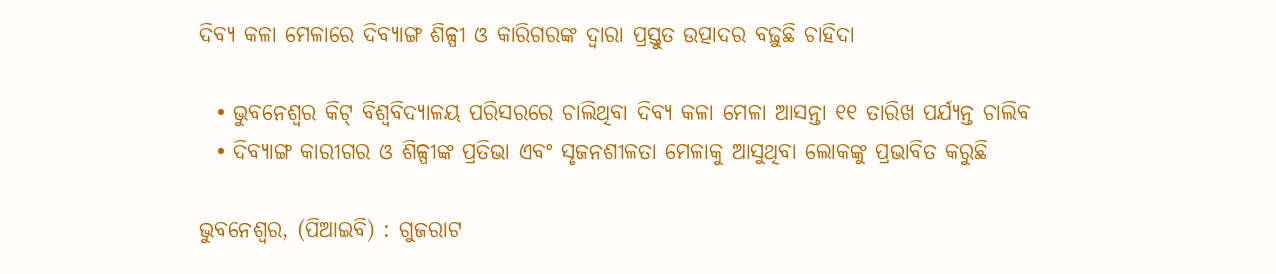ଦିବ୍ୟ କଳା ମେଳାରେ ଦିବ୍ୟାଙ୍ଗ ଶିଳ୍ପୀ ଓ କାରିଗରଙ୍କ ଦ୍ୱାରା ପ୍ରସ୍ତୁତ ଉତ୍ପାଦର ବଢ଼ୁଛି ଚାହିଦା

  • ଭୁବନେଶ୍ୱର କିଟ୍ ବିଶ୍ୱବିଦ୍ୟାଳୟ ପରିସରରେ ଚାଲିଥିବା ଦିବ୍ୟ କଳା ମେଳା ଆସନ୍ତା ୧୧ ତାରିଖ ପର୍ଯ୍ୟନ୍ତ ଚାଲିବ
  • ଦିବ୍ୟାଙ୍ଗ କାରୀଗର ଓ ଶିଳ୍ପୀଙ୍କ ପ୍ରତିଭା ଏବଂ ସୃଜନଶୀଳତା ମେଳାକୁ ଆସୁଥିବା ଲୋକଙ୍କୁ ପ୍ରଭାବିତ କରୁଛି

ଭୁବନେଶ୍ୱର, (ପିଆଇବି) : ଗୁଜରାଟ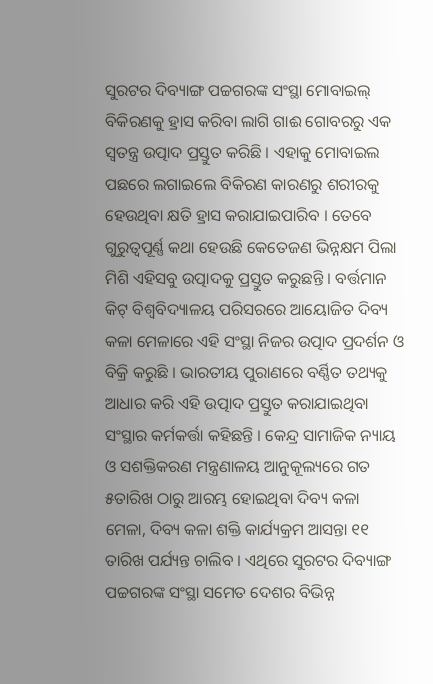ସୁରଟର ଦିବ୍ୟାଙ୍ଗ ପଚ୍ଚଗରଙ୍କ ସଂସ୍ଥା ମୋବାଇଲ୍ ବିକିରଣକୁ ହ୍ରାସ କରିବା ଲାଗି ଗାଈ ଗୋବରରୁ ଏକ ସ୍ୱତନ୍ତ୍ର ଉତ୍ପାଦ ପ୍ରସ୍ତୁତ କରିଛି । ଏହାକୁ ମୋବାଇଲ ପଛରେ ଲଗାଇଲେ ବିକିରଣ କାରଣରୁ ଶରୀରକୁ ହେଉଥିବା କ୍ଷତି ହ୍ରାସ କରାଯାଇପାରିବ । ତେବେ ଗୁରୁତ୍ୱପୂର୍ଣ୍ଣ କଥା ହେଉଛି କେତେଜଣ ଭିନ୍ନକ୍ଷମ ପିଲା ମିଶି ଏହିସବୁ ଉତ୍ପାଦକୁ ପ୍ରସ୍ତୁତ କରୁଛନ୍ତି । ବର୍ତ୍ତମାନ କିଟ୍ ବିଶ୍ୱବିଦ୍ୟାଳୟ ପରିସରରେ ଆୟୋଜିତ ଦିବ୍ୟ କଳା ମେଳାରେ ଏହି ସଂସ୍ଥା ନିଜର ଉତ୍ପାଦ ପ୍ରଦର୍ଶନ ଓ ବିକ୍ରି କରୁଛି । ଭାରତୀୟ ପୁରାଣରେ ବର୍ଣ୍ଣିତ ତଥ୍ୟକୁ ଆଧାର କରି ଏହି ଉତ୍ପାଦ ପ୍ରସ୍ତୁତ କରାଯାଇଥିବା ସଂସ୍ଥାର କର୍ମକର୍ତ୍ତା କହିଛନ୍ତି । କେନ୍ଦ୍ର ସାମାଜିକ ନ୍ୟାୟ ଓ ସଶକ୍ତିକରଣ ମନ୍ତ୍ରଣାଳୟ ଆନୁକୂଲ୍ୟରେ ଗତ ୫ତାରିଖ ଠାରୁ ଆରମ୍ଭ ହୋଇଥିବା ଦିବ୍ୟ କଳା ମେଳା, ଦିବ୍ୟ କଳା ଶକ୍ତି କାର୍ଯ୍ୟକ୍ରମ ଆସନ୍ତା ୧୧ ତାରିଖ ପର୍ଯ୍ୟନ୍ତ ଚାଲିବ । ଏଥିରେ ସୁରଟର ଦିବ୍ୟାଙ୍ଗ ପଚ୍ଚଗରଙ୍କ ସଂସ୍ଥା ସମେତ ଦେଶର ବିଭିନ୍ନ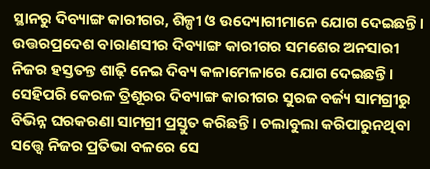ସ୍ଥାନରୁ ଦିବ୍ୟାଙ୍ଗ କାରୀଗର, ଶିଳ୍ପୀ ଓ ଉଦ୍ୟୋଗୀମାନେ ଯୋଗ ଦେଇଛନ୍ତି । ଉତ୍ତରପ୍ରଦେଶ ବାରାଣସୀର ଦିବ୍ୟାଙ୍ଗ କାରୀଗର ସମଶେର ଅନସାରୀ ନିଜର ହସ୍ତତନ୍ତ ଶାଢ଼ି ନେଇ ଦିବ୍ୟ କଳାମେଳାରେ ଯୋଗ ଦେଇଛନ୍ତି । ସେହିପରି କେରଳ ତ୍ରିଶୂରର ଦିବ୍ୟାଙ୍ଗ କାରୀଗର ସୁରଜ ବର୍ଜ୍ୟ ସାମଗ୍ରୀରୁ ବିଭିନ୍ନ ଘରକରଣା ସାମଗ୍ରୀ ପ୍ରସ୍ତୁତ କରିଛନ୍ତି । ଚଲାବୁଲା କରିପାରୁନଥିବା ସତ୍ତ୍ୱେ ନିଜର ପ୍ରତିଭା ବଳରେ ସେ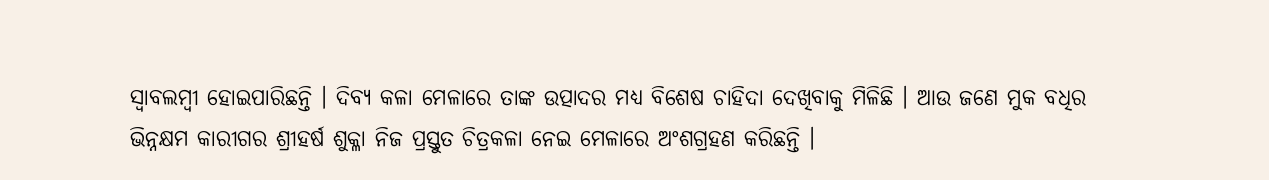ସ୍ୱାବଲମ୍ବୀ ହୋଇପାରିଛନ୍ତି । ଦିବ୍ୟ କଳା ମେଳାରେ ତାଙ୍କ ଉତ୍ପାଦର ମଧ୍ୟ ବିଶେଷ ଚାହିଦା ଦେଖିବାକୁ ମିଳିଛି । ଆଉ ଜଣେ ମୁକ ବଧିର ଭିନ୍ନକ୍ଷମ କାରୀଗର ଶ୍ରୀହର୍ଷ ଶୁକ୍ଳା ନିଜ ପ୍ରସ୍ତୁତ ଚିତ୍ରକଳା ନେଇ ମେଳାରେ ଅଂଶଗ୍ରହଣ କରିଛନ୍ତି ।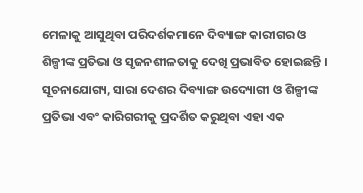ମେଳାକୁ ଆସୁଥିବା ପରିଦର୍ଶକମାନେ ଦିବ୍ୟାଙ୍ଗ କାରୀଗର ଓ ଶିଳ୍ପୀଙ୍କ ପ୍ରତିଭା ଓ ସୃଜନଶୀଳତାକୁ ଦେଖି ପ୍ରଭାବିତ ହୋଇଛନ୍ତି । ସୂଚନାଯୋଗ୍ୟ, ସାରା ଦେଶର ଦିବ୍ୟାଙ୍ଗ ଉଦ୍ୟୋଗୀ ଓ ଶିଳ୍ପୀଙ୍କ ପ୍ରତିଭା ଏବଂ କାରିଗରୀକୁ ପ୍ରଦର୍ଶିତ କରୁଥିବା ଏହା ଏକ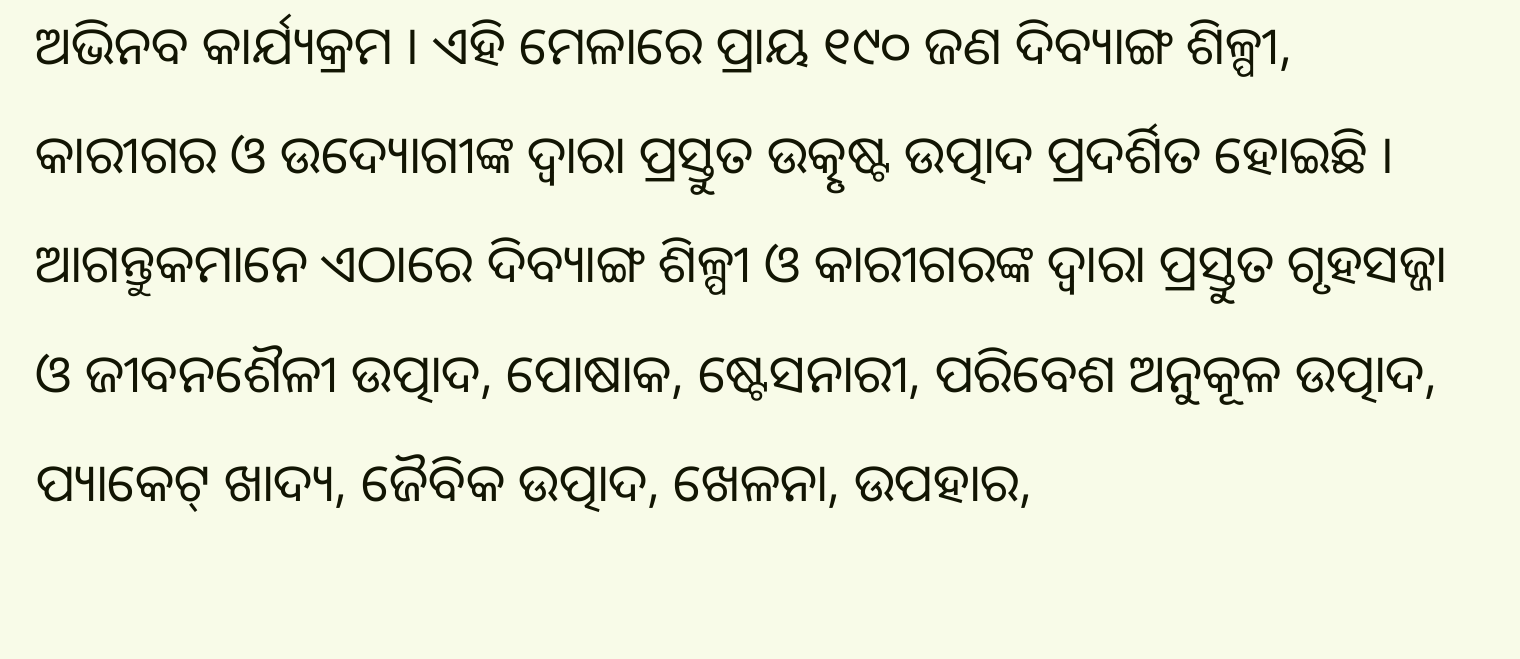ଅଭିନବ କାର୍ଯ୍ୟକ୍ରମ । ଏହି ମେଳାରେ ପ୍ରାୟ ୧୯୦ ଜଣ ଦିବ୍ୟାଙ୍ଗ ଶିଳ୍ପୀ, କାରୀଗର ଓ ଉଦ୍ୟୋଗୀଙ୍କ ଦ୍ୱାରା ପ୍ରସ୍ତୁତ ଉତ୍କୃଷ୍ଟ ଉତ୍ପାଦ ପ୍ରଦର୍ଶିତ ହୋଇଛି । ଆଗନ୍ତୁକମାନେ ଏଠାରେ ଦିବ୍ୟାଙ୍ଗ ଶିଳ୍ପୀ ଓ କାରୀଗରଙ୍କ ଦ୍ୱାରା ପ୍ରସ୍ତୁତ ଗୃହସଜ୍ଜା ଓ ଜୀବନଶୈଳୀ ଉତ୍ପାଦ, ପୋଷାକ, ଷ୍ଟେସନାରୀ, ପରିବେଶ ଅନୁକୂଳ ଉତ୍ପାଦ, ପ୍ୟାକେଟ୍ ଖାଦ୍ୟ, ଜୈବିକ ଉତ୍ପାଦ, ଖେଳନା, ଉପହାର,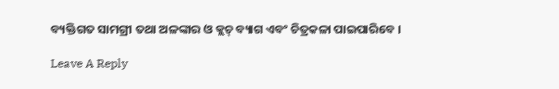ବ୍ୟକ୍ତିଗତ ସାମଗ୍ରୀ ତଥା ଅଳଙ୍କାର ଓ କ୍ଲଚ୍ ବ୍ୟାଗ ଏବଂ ଚିତ୍ରକଳା ପାଇପାରିବେ ।

Leave A Reply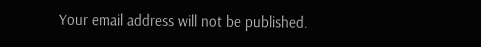Your email address will not be published.